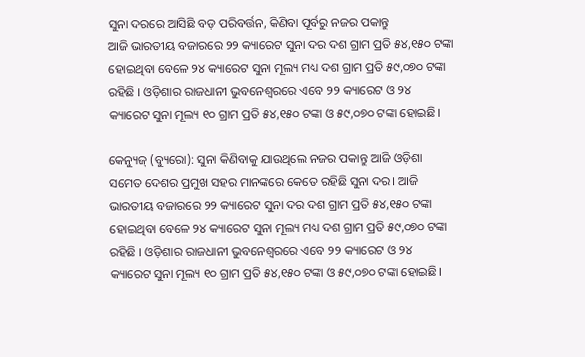ସୁନା ଦରରେ ଆସିଛି ବଡ଼ ପରିବର୍ତ୍ତନ, କିଣିବା ପୂର୍ବରୁ ନଜର ପକାନ୍ତୁ
ଆଜି ଭାରତୀୟ ବଜାରରେ ୨୨ କ୍ୟାରେଟ ସୁନା ଦର ଦଶ ଗ୍ରାମ ପ୍ରତି ୫୪,୧୫୦ ଟଙ୍କା ହୋଇଥିବା ବେଳେ ୨୪ କ୍ୟାରେଟ ସୁନା ମୂଲ୍ୟ ମଧ୍ୟ ଦଶ ଗ୍ରାମ ପ୍ରତି ୫୯,୦୭୦ ଟଙ୍କା ରହିଛି । ଓଡ଼ିଶାର ରାଜଧାନୀ ଭୁବନେଶ୍ୱରରେ ଏବେ ୨୨ କ୍ୟାରେଟ ଓ ୨୪ କ୍ୟାରେଟ ସୁନା ମୂଲ୍ୟ ୧୦ ଗ୍ରାମ ପ୍ରତି ୫୪,୧୫୦ ଟଙ୍କା ଓ ୫୯,୦୭୦ ଟଙ୍କା ହୋଇଛି।

କେନ୍ୟୁଜ୍ (ବ୍ୟୁରୋ): ସୁନା କିଣିବାକୁ ଯାଉଥିଲେ ନଜର ପକାନ୍ତୁ ଆଜି ଓଡ଼ିଶା ସମେତ ଦେଶର ପ୍ରମୁଖ ସହର ମାନଙ୍କରେ କେତେ ରହିଛି ସୁନା ଦର। ଆଜି ଭାରତୀୟ ବଜାରରେ ୨୨ କ୍ୟାରେଟ ସୁନା ଦର ଦଶ ଗ୍ରାମ ପ୍ରତି ୫୪,୧୫୦ ଟଙ୍କା ହୋଇଥିବା ବେଳେ ୨୪ କ୍ୟାରେଟ ସୁନା ମୂଲ୍ୟ ମଧ୍ୟ ଦଶ ଗ୍ରାମ ପ୍ରତି ୫୯,୦୭୦ ଟଙ୍କା ରହିଛି । ଓଡ଼ିଶାର ରାଜଧାନୀ ଭୁବନେଶ୍ୱରରେ ଏବେ ୨୨ କ୍ୟାରେଟ ଓ ୨୪ କ୍ୟାରେଟ ସୁନା ମୂଲ୍ୟ ୧୦ ଗ୍ରାମ ପ୍ରତି ୫୪,୧୫୦ ଟଙ୍କା ଓ ୫୯,୦୭୦ ଟଙ୍କା ହୋଇଛି।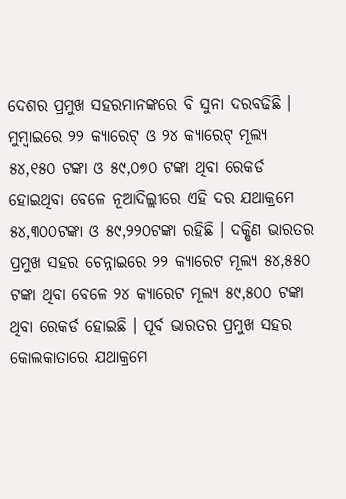ଦେଶର ପ୍ରମୁଖ ସହରମାନଙ୍କରେ ବି ସୁନା ଦରବଢିଛି । ମୁମ୍ବାଇରେ ୨୨ କ୍ୟାରେଟ୍ ଓ ୨୪ କ୍ୟାରେଟ୍ ମୂଲ୍ୟ ୫୪,୧୫୦ ଟଙ୍କା ଓ ୫୯,୦୭୦ ଟଙ୍କା ଥିବା ରେକର୍ଡ ହୋଇଥିବା ବେଳେ ନୂଆଦିଲ୍ଲୀରେ ଏହି ଦର ଯଥାକ୍ରମେ ୫୪,୩୦୦ଟଙ୍କା ଓ ୫୯,୨୨୦ଟଙ୍କା ରହିଛି । ଦକ୍ଷିଣ ଭାରତର ପ୍ରମୁଖ ସହର ଚେନ୍ନାଇରେ ୨୨ କ୍ୟାରେଟ ମୂଲ୍ୟ ୫୪,୫୫୦ ଟଙ୍କା ଥିବା ବେଳେ ୨୪ କ୍ୟାରେଟ ମୂଲ୍ୟ ୫୯,୫୦୦ ଟଙ୍କା ଥିବା ରେକର୍ଡ ହୋଇଛି । ପୂର୍ବ ଭାରତର ପ୍ରମୁଖ ସହର କୋଲକାତାରେ ଯଥାକ୍ରମେ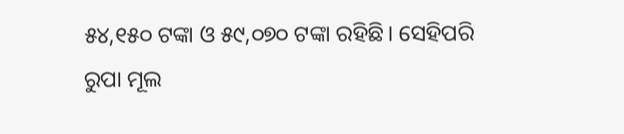୫୪,୧୫୦ ଟଙ୍କା ଓ ୫୯,୦୭୦ ଟଙ୍କା ରହିଛି। ସେହିପରି ରୁପା ମୂଲ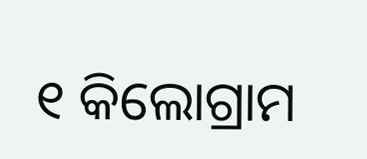୧ କିଲୋଗ୍ରାମ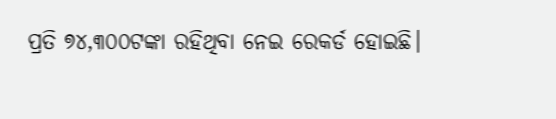ପ୍ରତି ୭୪,୩୦୦ଟଙ୍କା ରହିଥିବା ନେଇ ରେକର୍ଡ ହୋଇଛି।